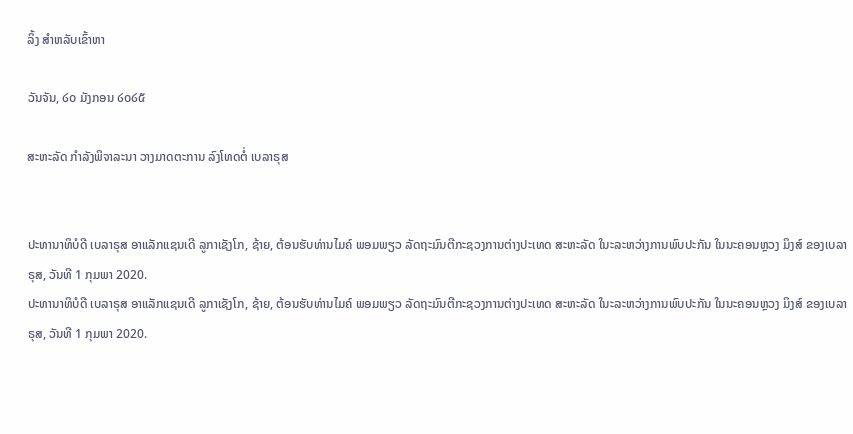ລິ້ງ ສຳຫລັບເຂົ້າຫາ

ວັນຈັນ, ໒໐ ມັງກອນ ໒໐໒໕

ສະຫະລັດ ກຳລັງພິຈາລະນາ ວາງມາດຕະການ ລົງໂທດຕໍ່ ເບລາຣຸສ


ປະທານາທິບໍດີ ເບລາຣຸສ ອາແລັກແຊນເດີ ລູກາເຊັງໂກ, ຊ້າຍ, ຕ້ອນຮັບທ່ານໄມຄ໌ ພອມພຽວ ລັດຖະມົນຕີກະຊວງການຕ່າງປະເທດ ສະຫະລັດ ໃນະລະຫວ່າງການພົບປະກັນ ໃນນະຄອນຫຼວງ ມິງສ໌ ຂອງເບລາຣຸສ, ວັນທີ 1 ກຸມພາ 2020.
ປະທານາທິບໍດີ ເບລາຣຸສ ອາແລັກແຊນເດີ ລູກາເຊັງໂກ, ຊ້າຍ, ຕ້ອນຮັບທ່ານໄມຄ໌ ພອມພຽວ ລັດຖະມົນຕີກະຊວງການຕ່າງປະເທດ ສະຫະລັດ ໃນະລະຫວ່າງການພົບປະກັນ ໃນນະຄອນຫຼວງ ມິງສ໌ ຂອງເບລາຣຸສ, ວັນທີ 1 ກຸມພາ 2020.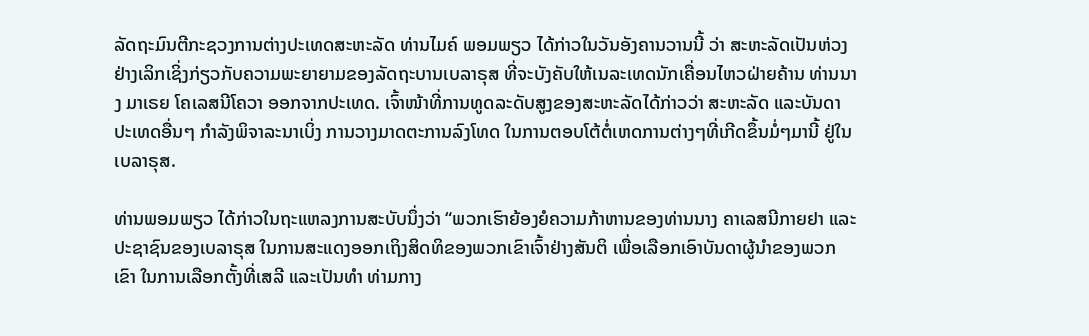ລັດຖະມົນຕີກະຊວງການຕ່າງປະເທດສະຫະລັດ ທ່ານໄມຄ໌ ພອມພຽວ ໄດ້ກ່າວໃນວັນອັງຄານວານນີ້ ວ່າ ສະຫະລັດເປັນຫ່ວງຢ່າງເລິກເຊິ່ງກ່ຽວກັບຄວາມພະຍາຍາມຂອງລັດຖະບານເບລາຣຸສ ທີ່ຈະບັງຄັບໃຫ້ເນລະເທດນັກເຄື່ອນໄຫວຝ່າຍຄ້ານ ທ່ານນາງ ມາເຣຍ ໂຄເລສນີໂຄວາ ອອກຈາກປະເທດ. ເຈົ້າໜ້າທີ່ການທູດລະດັບສູງຂອງສະຫະລັດໄດ້ກ່າວວ່າ ສະຫະລັດ ແລະບັນດາປະເທດອື່ນໆ ກຳລັງພິຈາລະນາເບິ່ງ ການວາງມາດຕະການລົງໂທດ ໃນການຕອບໂຕ້ຕໍ່ເຫດການຕ່າງໆທີ່ເກີດຂຶ້ນມໍ່ໆມານີ້ ຢູ່ໃນເບລາຣຸສ.

ທ່ານພອມພຽວ ໄດ້ກ່າວໃນຖະແຫລງການສະບັບນຶ່ງວ່າ “ພວກເຮົາຍ້ອງຍໍຄວາມກ້າຫານຂອງທ່ານນາງ ຄາເລສນີກາຍຢາ ແລະປະຊາຊົນຂອງເບລາຣຸສ ໃນການສະແດງອອກເຖິງສິດທິຂອງພວກເຂົາເຈົ້າຢ່າງສັນຕິ ເພື່ອເລືອກເອົາບັນດາຜູ້ນຳຂອງພວກເຂົາ ໃນການເລືອກຕັ້ງທີ່ເສລີ ແລະເປັນທຳ ທ່າມກາງ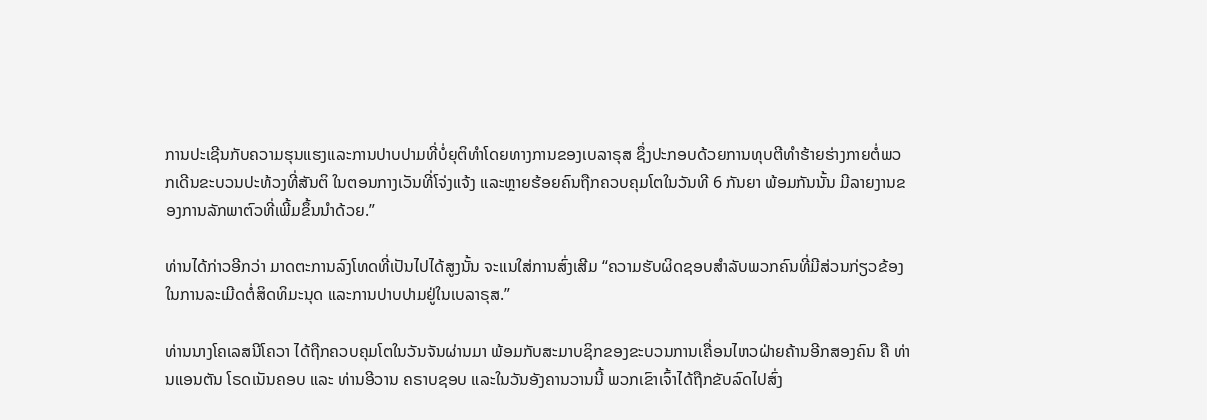ການປະເຊີນກັບຄວາມຮຸນແຮງແລະການປາບປາມທີ່ບໍ່ຍຸຕິທຳໂດຍທາງການຂອງເບລາຣຸສ ຊຶ່ງປະກອບດ້ວຍການທຸບຕີທຳຮ້າຍຮ່າງກາຍຕໍ່ພວກເດີນຂະບວນປະທ້ວງທີ່ສັນຕິ ໃນຕອນກາງເວັນທີ່ໂຈ່ງແຈ້ງ ແລະຫຼາຍຮ້ອຍຄົນຖືກຄວບຄຸມໂຕໃນວັນທີ 6 ກັນຍາ ພ້ອມກັນນັ້ນ ມີລາຍງານຂອງການລັກພາຕົວທີ່ເພີ້ມຂຶ້ນນຳດ້ວຍ.”

ທ່ານໄດ້ກ່າວອີກວ່າ ມາດຕະການລົງໂທດທີ່ເປັນໄປໄດ້ສູງນັ້ນ ຈະແນໃສ່ການສົ່ງເສີມ “ຄວາມຮັບຜິດຊອບສຳລັບພວກຄົນທີ່ມີສ່ວນກ່ຽວຂ້ອງໃນການລະເມີດຕໍ່ສິດທິມະນຸດ ແລະການປາບປາມຢູ່ໃນເບລາຣຸສ.”

ທ່ານນາງໂຄເລສນີໂຄວາ ໄດ້ຖືກຄວບຄຸມໂຕໃນວັນຈັນຜ່ານມາ ພ້ອມກັບສະມາບຊິກຂອງຂະບວນການເຄື່ອນໄຫວຝ່າຍຄ້ານອີກສອງຄົນ ຄື ທ່ານແອນຕັນ ໂຣດເນັນຄອບ ແລະ ທ່ານອີວານ ຄຣາບຊອບ ແລະໃນວັນອັງຄານວານນີ້ ພວກເຂົາເຈົ້າໄດ້ຖືກຂັບລົດໄປສົ່ງ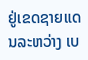ຢູ່ເຂດຊາຍແດນລະຫວ່າງ ເບ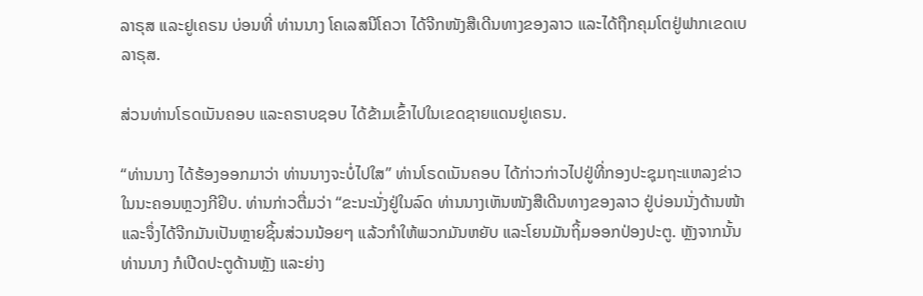ລາຣຸສ ແລະຢູເຄຣນ ບ່ອນທີ່ ທ່ານນາງ ໂຄເລສນີໂຄວາ ໄດ້ຈີກໜັງສືເດີນທາງຂອງລາວ ແລະໄດ້ຖືກຄຸມໂຕຢູ່ຟາກເຂດເບລາຣຸສ.

ສ່ວນທ່ານໂຣດເນັນຄອບ ແລະຄຣາບຊອບ ໄດ້ຂ້າມເຂົ້າໄປໃນເຂດຊາຍແດນຢູເຄຣນ.

“ທ່ານນາງ ໄດ້ຮ້ອງອອກມາວ່າ ທ່ານນາງຈະບໍ່ໄປໃສ” ທ່ານໂຣດເນັນຄອບ ໄດ້ກ່າວກ່າວໄປຢູ່ທີ່ກອງປະຊຸມຖະແຫລງຂ່າວ ໃນນະຄອນຫຼວງກີຢິບ. ທ່ານກ່າວຕື່ມວ່າ “ຂະນະນັ່ງຢູ່ໃນລົດ ທ່ານນາງເຫັນໜັງສືເດີນທາງຂອງລາວ ຢູ່ບ່ອນນັ່ງດ້ານໜ້າ ແລະຈຶ່ງໄດ້ຈີກມັນເປັນຫຼາຍຊິ້ນສ່ວນນ້ອຍໆ ແລ້ວກຳໃຫ້ພວກມັນຫຍັບ ແລະໂຍນມັນຖິ້ມອອກປ່ອງປະຕູ. ຫຼັງຈາກນັ້ນ ທ່ານນາງ ກໍເປີດປະຕູດ້ານຫຼັງ ແລະຍ່າງ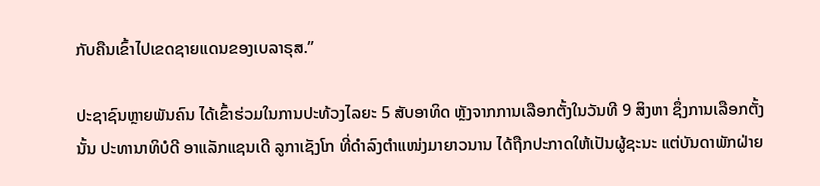ກັບຄືນເຂົ້າໄປເຂດຊາຍແດນຂອງເບລາຣຸສ.”

ປະຊາຊົນຫຼາຍພັນຄົນ ໄດ້ເຂົ້າຮ່ວມໃນການປະທ້ວງໄລຍະ 5 ສັບອາທິດ ຫຼັງຈາກການເລືອກຕັ້ງໃນວັນທີ 9 ສິງຫາ ຊຶ່ງການເລືອກຕັ້ງນັ້ນ ປະທານາທິບໍດີ ອາແລັກແຊນເດີ ລູກາເຊັງໂກ ທີ່ດຳລົງຕຳແໜ່ງມາຍາວນານ ໄດ້ຖືກປະກາດໃຫ້ເປັນຜູ້ຊະນະ ແຕ່ບັນດາພັກຝ່າຍ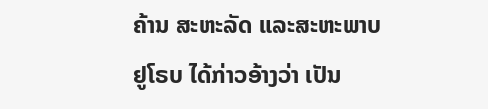ຄ້ານ ສະຫະລັດ ແລະສະຫະພາບຢູໂຣບ ໄດ້ກ່າວອ້າງວ່າ ເປັນ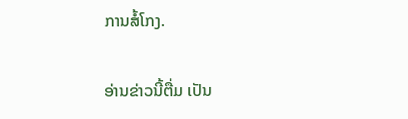ການສໍ້ໂກງ.

ອ່ານຂ່າວນີ້ຕື່ມ ເປັນ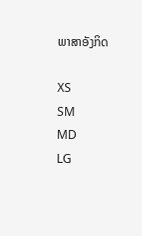ພາສາອັງກິດ

XS
SM
MD
LG